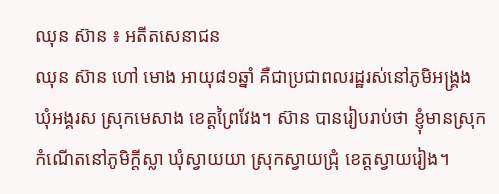ឈុន ស៊ាន ៖ អតីតសេនាជន
ឈុន ស៊ាន ហៅ មោង អាយុ៨១ឆ្នាំ គឺជាប្រជាពលរដ្ឋរស់នៅភូមិអង្គ្រង ឃុំអង្គរស ស្រុកមេសាង ខេត្តព្រៃវែង។ ស៊ាន បានរៀបរាប់ថា ខ្ញុំមានស្រុកកំណើតនៅភូមិក្ដីស្លា ឃុំស្វាយយា ស្រុកស្វាយជ្រុំ ខេត្តស្វាយរៀង។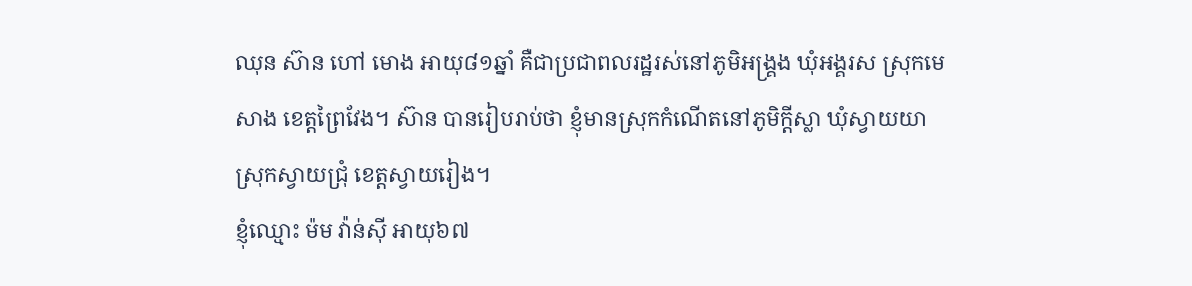ឈុន ស៊ាន ហៅ មោង អាយុ៨១ឆ្នាំ គឺជាប្រជាពលរដ្ឋរស់នៅភូមិអង្គ្រង ឃុំអង្គរស ស្រុកមេសាង ខេត្តព្រៃវែង។ ស៊ាន បានរៀបរាប់ថា ខ្ញុំមានស្រុកកំណើតនៅភូមិក្ដីស្លា ឃុំស្វាយយា ស្រុកស្វាយជ្រុំ ខេត្តស្វាយរៀង។
ខ្ញុំឈ្មោះ ម៉ម វ៉ាន់ស៊ី អាយុ៦៧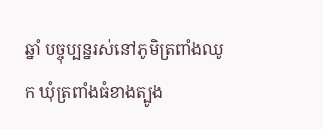ឆ្នាំ បច្ចុប្បន្នរស់នៅភូមិត្រពាំងឈូក ឃុំត្រពាំងធំខាងត្បូង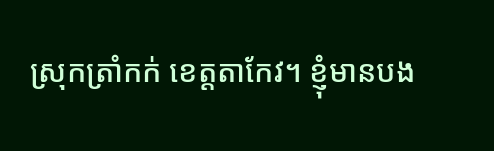ស្រុកត្រាំកក់ ខេត្តតាកែវ។ ខ្ញុំមានបង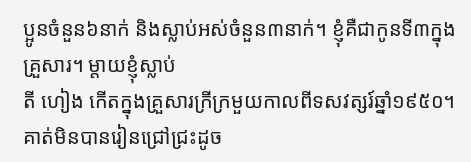ប្អូនចំនួន៦នាក់ និងស្លាប់អស់ចំនួន៣នាក់។ ខ្ញុំគឺជាកូនទី៣ក្នុងគ្រួសារ។ ម្ដាយខ្ញុំស្លាប់
តី ហៀង កើតក្នុងគ្រួសារក្រីក្រមួយកាលពីទសវត្សរ៍ឆ្នាំ១៩៥០។ គាត់មិនបានរៀនជ្រៅជ្រះដូច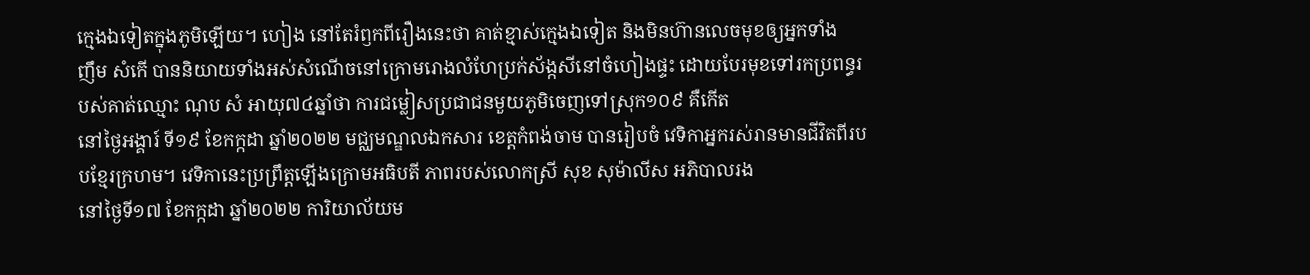ក្មេងឯទៀតក្នុងភូមិឡើយ។ ហៀង នៅតែរំឭកពីរឿងនេះថា គាត់ខ្មាស់ក្មេងឯទៀត និងមិនហ៊ានលេចមុខឲ្យអ្នកទាំង
ញឹម សំកើ បាននិយាយទាំងអស់សំណើចនៅក្រោមរោងលំហែប្រក់ស័ង្កសីនៅចំហៀងផ្ទះ ដោយបែរមុខទៅរកប្រពន្ធរបស់គាត់ឈ្មោះ ណុប សំ អាយុ៧៤ឆ្នាំថា ការជម្លៀសប្រជាជនមួយភូមិចេញទៅស្រុក១០៩ គឺកើត
នៅថ្ងៃអង្គារ៍ ទី១៩ ខែកក្កដា ឆ្នាំ២០២២ មជ្ឈមណ្ឌលឯកសារ ខេត្តកំពង់ចាម បានរៀបចំ វេទិកាអ្នករស់រានមានជីវិតពីរបបខ្មែរក្រហម។ វេទិកានេះប្រព្រឹត្តឡើងក្រោមអធិបតី ភាពរបស់លោកស្រី សុខ សុម៉ាលីស អភិបាលរង
នៅថ្ងៃទី១៧ ខែកក្កដា ឆ្នាំ២០២២ ការិយាល័យម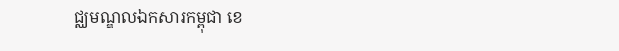ជ្ឈមណ្ឌលឯកសារកម្ពុជា ខេ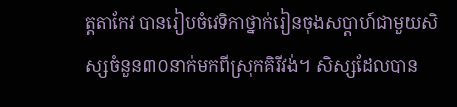ត្តតាកែវ បានរៀបចំវេទិកាថ្នាក់រៀនចុងសប្តាហ៍ជាមួយសិស្សចំនួន៣០នាក់មកពីស្រុកគិរីវង់។ សិស្សដែលបាន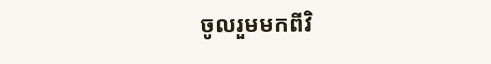ចូលរួមមកពីវិ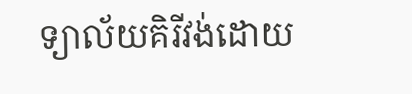ទ្យាល័យគិរីវង់ដោយ